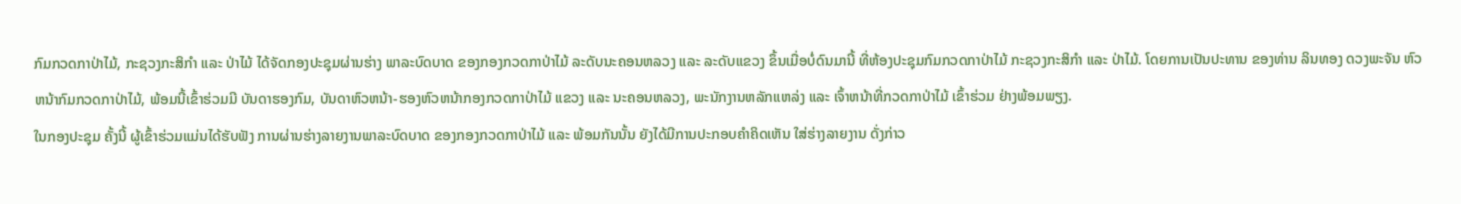ກົມກວດກາປ່າໄມ້, ກະຊວງກະສິກໍາ ແລະ ປ່າໄມ້ ໄດ້ຈັດກອງປະຊຸມຜ່ານຮ່າງ ພາລະບົດບາດ ຂອງກອງກວດກາປ່າໄມ້ ລະດັບນະຄອນຫລວງ ແລະ ລະດັບແຂວງ ຂຶ້ນເມື່ອບໍ່ດົນມານີ້ ທີ່ຫ້ອງປະຊຸມກົມກວດກາປ່າໄມ້ ກະຊວງກະສິກໍາ ແລະ ປ່າໄມ້. ໂດຍການເປັນປະທານ ຂອງທ່ານ ລິນທອງ ດວງພະຈັນ ຫົວຫນ້າກົມກວດກາປ່າໄມ້, ພ້ອມນີ້ເຂົ້າຮ່ວມມີ ບັນດາຮອງກົມ, ບັນດາຫົວຫນ້າ-ຮອງຫົວຫນ້າກອງກວດກາປ່າໄມ້ ແຂວງ ແລະ ນະຄອນຫລວງ, ພະນັກງານຫລັກແຫລ່ງ ແລະ ເຈົ້າຫນ້າທີ່ກວດກາປ່າໄມ້ ເຂົ້າຮ່ວມ ຢ່າງພ້ອມພຽງ.
ໃນກອງປະຊຸມ ຄັ້ງນີ້ ຜູ້ເຂົ້າຮ່ວມແມ່ນໄດ້ຮັບຟັງ ການຜ່ານຮ່າງລາຍງານພາລະບົດບາດ ຂອງກອງກວດກາປ່າໄມ້ ແລະ ພ້ອມກັນນັ້ນ ຍັງໄດ້ມີການປະກອບຄໍາຄິດເຫັນ ໃສ່ຮ່າງລາຍງານ ດັ່ງກ່າວ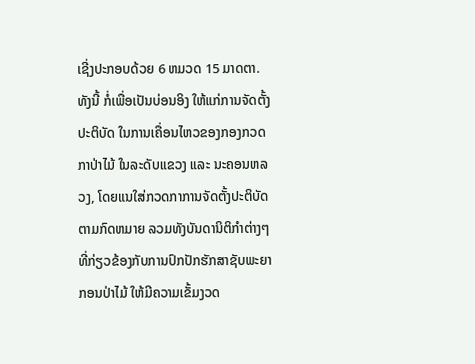ເຊີ່ງປະກອບດ້ວຍ 6 ຫມວດ 15 ມາດຕາ. ທັງນີ້ ກໍ່ເພື່ອເປັນບ່ອນອິງ ໃຫ້ແກ່ການຈັດຕັ້ງປະຕິບັດ ໃນການເຄື່ອນໄຫວຂອງກອງກວດກາປ່າໄມ້ ໃນລະດັບແຂວງ ແລະ ນະຄອນຫລວງ, ໂດຍແນໃສ່ກວດກາການຈັດຕັ້ງປະຕິບັດຕາມກົດຫມາຍ ລວມທັງບັນດານິຕິກໍາຕ່າງໆ ທີ່ກ່ຽວຂ້ອງກັບການປົກປັກຮັກສາຊັບພະຍາກອນປ່າໄມ້ ໃຫ້ມີຄວາມເຂັ້ມງວດ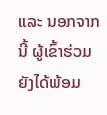ແລະ ນອກຈາກນີ້ ຜູ້ເຂົ້າຮ່ວມ ຍັງໄດ້ພ້ອມ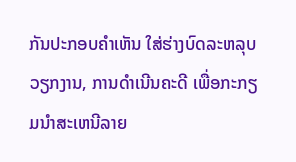ກັນປະກອບຄໍາເຫັນ ໃສ່ຮ່າງບົດລະຫລຸບວຽກງານ, ການດໍາເນີນຄະດີ ເພື່ອກະກຽມນໍາສະເຫນີລາຍ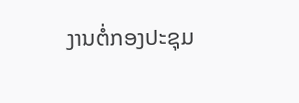ງານຕໍ່ກອງປະຊຸມ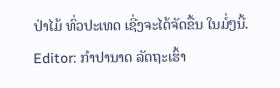ປ່າໄມ້ ທົ່ວປະເທດ ເຊີ່ງຈະໄດ້ຈັດຂື້ນ ໃນມໍ່ໆນີ້.
Editor: ກຳປານາດ ລັດຖະເຮົ້າ